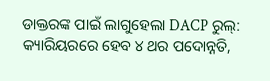ଡାକ୍ତରଙ୍କ ପାଇଁ ଲାଗୁହେଲା DACP ରୁଲ୍: କ୍ୟାରିୟରରେ ହେବ ୪ ଥର ପଦୋନ୍ନତି,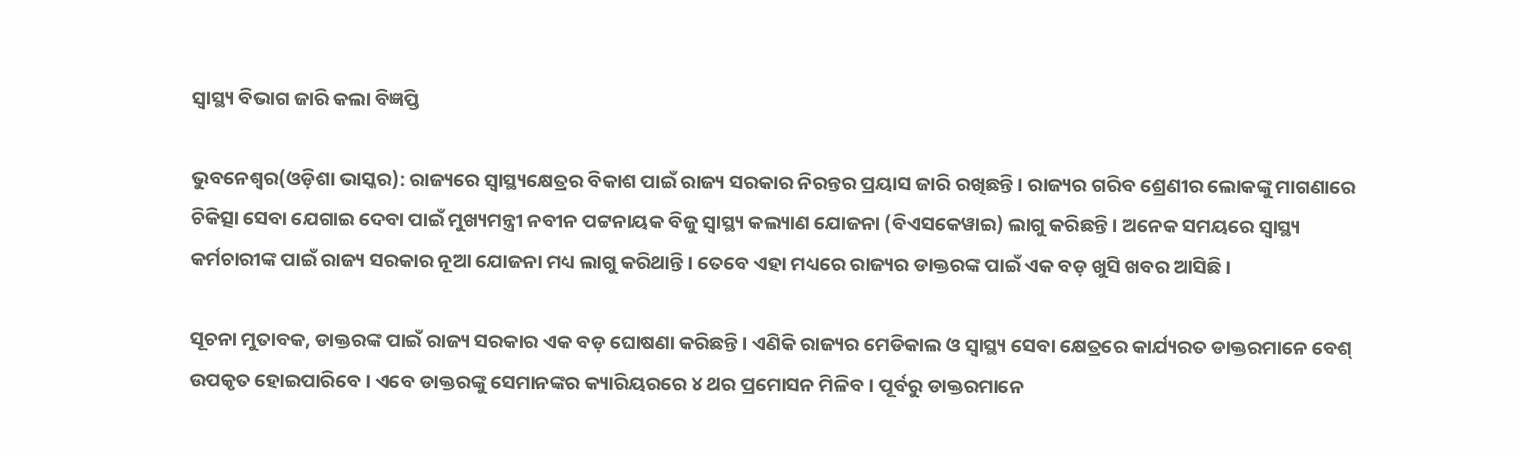ସ୍ୱାସ୍ଥ୍ୟ ବିଭାଗ ଜାରି କଲା ବିଜ୍ଞପ୍ତି

ଭୁବନେଶ୍ୱର(ଓଡ଼ିଶା ଭାସ୍କର): ରାଜ୍ୟରେ ସ୍ୱାସ୍ଥ୍ୟକ୍ଷେତ୍ରର ବିକାଶ ପାଇଁ ରାଜ୍ୟ ସରକାର ନିରନ୍ତର ପ୍ରୟାସ ଜାରି ରଖିଛନ୍ତି । ରାଜ୍ୟର ଗରିବ ଶ୍ରେଣୀର ଲୋକଙ୍କୁ ମାଗଣାରେ ଚିକିତ୍ସା ସେବା ଯେଗାଇ ଦେବା ପାଇଁ ମୁଖ୍ୟମନ୍ତ୍ରୀ ନବୀନ ପଟ୍ଟନାୟକ ବିଜୁ ସ୍ୱାସ୍ଥ୍ୟ କଲ୍ୟାଣ ଯୋଜନା (ବିଏସକେୱାଇ) ଲାଗୁ କରିଛନ୍ତି । ଅନେକ ସମୟରେ ସ୍ୱାସ୍ଥ୍ୟ କର୍ମଚାରୀଙ୍କ ପାଇଁ ରାଜ୍ୟ ସରକାର ନୂଆ ଯୋଜନା ମଧ୍ୟ ଲାଗୁ କରିଥାନ୍ତି । ତେବେ ଏହା ମଧ୍ୟରେ ରାଜ୍ୟର ଡାକ୍ତରଙ୍କ ପାଇଁ ଏକ ବଡ଼ ଖୁସି ଖବର ଆସିଛି ।

ସୂଚନା ମୁତାବକ, ଡାକ୍ତରଙ୍କ ପାଇଁ ରାଜ୍ୟ ସରକାର ଏକ ବଡ଼ ଘୋଷଣା କରିଛନ୍ତି । ଏଣିକି ରାଜ୍ୟର ମେଡିକାଲ ଓ ସ୍ୱାସ୍ଥ୍ୟ ସେବା କ୍ଷେତ୍ରରେ କାର୍ଯ୍ୟରତ ଡାକ୍ତରମାନେ ବେଶ୍ ଉପକୃତ ହୋଇପାରିବେ । ଏବେ ଡାକ୍ତରଙ୍କୁ ସେମାନଙ୍କର କ୍ୟାରିୟରରେ ୪ ଥର ପ୍ରମୋସନ ମିଳିବ । ପୂର୍ବରୁ ଡାକ୍ତରମାନେ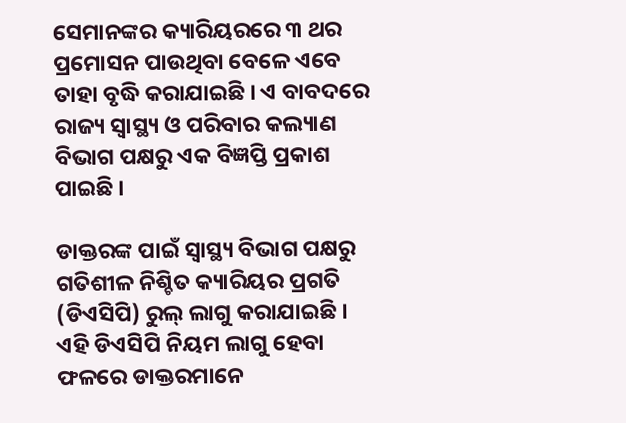ସେମାନଙ୍କର କ୍ୟାରିୟରରେ ୩ ଥର ପ୍ରମୋସନ ପାଉଥିବା ବେଳେ ଏବେ ତାହା ବୃଦ୍ଧି କରାଯାଇଛି । ଏ ବାବଦରେ ରାଜ୍ୟ ସ୍ୱାସ୍ଥ୍ୟ ଓ ପରିବାର କଲ୍ୟାଣ ବିଭାଗ ପକ୍ଷରୁ ଏକ ବିଜ୍ଞପ୍ତି ପ୍ରକାଶ ପାଇଛି ।

ଡାକ୍ତରଙ୍କ ପାଇଁ ସ୍ୱାସ୍ଥ୍ୟ ବିଭାଗ ପକ୍ଷରୁ ଗତିଶୀଳ ନିଶ୍ଚିତ କ୍ୟାରିୟର ପ୍ରଗତି (ଡିଏସିପି) ରୁଲ୍ ଲାଗୁ କରାଯାଇଛି । ଏହି ଡିଏସିପି ନିୟମ ଲାଗୁ ହେବା ଫଳରେ ଡାକ୍ତରମାନେ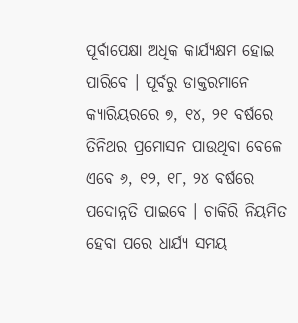ପୂର୍ବାପେକ୍ଷା ଅଧିକ କାର୍ଯ୍ୟକ୍ଷମ ହୋଇ ପାରିବେ । ପୂର୍ବରୁ ଡାକ୍ତରମାନେ କ୍ୟାରିୟରରେ ୭, ୧୪, ୨୧ ବର୍ଷରେ ତିନିଥର ପ୍ରମୋସନ ପାଉଥିବା ବେଳେ ଏବେ ୬, ୧୨, ୧୮, ୨୪ ବର୍ଷରେ ପଦୋନ୍ନତି ପାଇବେ । ଚାକିରି ନିୟମିତ ହେବା ପରେ ଧାର୍ଯ୍ୟ ସମୟ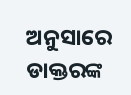ଅନୁସାରେ ଡାକ୍ତରଙ୍କ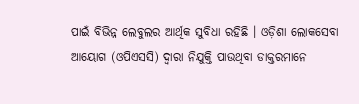ପାଇଁ ବିଭିନ୍ନ ଲେବୁଲର ଆର୍ଥିକ ସୁବିଧା ରହିଛି । ଓଡ଼ିଶା ଲୋକସେବା ଆୟୋଗ (ଓପିଏସସି) ଦ୍ୱାରା ନିଯୁକ୍ତି ପାଉଥିବା ଡାକ୍ତରମାନେ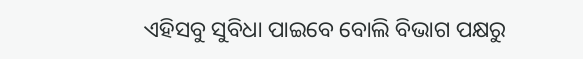ଏହିସବୁ ସୁବିଧା ପାଇବେ ବୋଲି ବିଭାଗ ପକ୍ଷରୁ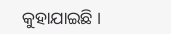କୁହାଯାଇଛି ।